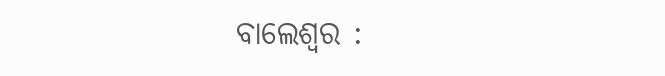ବାଲେଶ୍ୱର :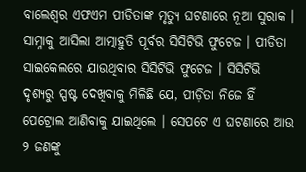ବାଲେଶ୍ୱର ଏଫଏମ ପୀଡିତାଙ୍କ ମୃତ୍ୟୁ ଘଟଣାରେ ନୂଆ ସୁରାକ । ସାମ୍ନାକୁ ଆସିଲା ଆତ୍ମାହୁତି ପୂର୍ବର ସିସିଟିଭି ଫୁଟେଜ । ପୀଡିତା ସାଇକେଲରେ ଯାଉଥିବାର ସିସିଟିଭି ଫୁଟେଜ । ସିସିଟିଭି ଦୃଶ୍ୟରୁ ସ୍ପଷ୍ଟ ଦେଖିବାକୁ ମିଳିଛି ଯେ, ପୀଡ଼ିତା ନିଜେ ହିଁ ପେଟ୍ରୋଲ ଆଣିବାକୁ ଯାଇଥିଲେ । ସେପଟେ ଏ ଘଟଣାରେ ଆଉ ୨ ଜଣଙ୍କୁ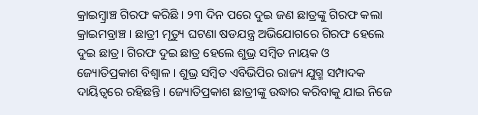କ୍ରାଇମ୍ବ୍ରାଞ୍ଚ ଗିରଫ କରିଛି । ୨୩ ଦିନ ପରେ ଦୁଇ ଜଣ ଛାତ୍ରଙ୍କୁ ଗିରଫ କଲା କ୍ରାଇମବ୍ରାଞ୍ଚ । ଛାତ୍ରୀ ମୃତ୍ୟୁ ଘଟଣା ଷଡଯନ୍ତ୍ର ଅଭିଯୋଗରେ ଗିରଫ ହେଲେ ଦୁଇ ଛାତ୍ର। ଗିରଫ ଦୁଇ ଛାତ୍ର ହେଲେ ଶୁଭ୍ର ସମ୍ବିତ ନାୟକ ଓ ଜ୍ୟୋତିପ୍ରକାଶ ବିଶ୍ୱାଳ । ଶୁଭ୍ର ସମ୍ବିତ ଏବିଭିପିର ରାଜ୍ୟ ଯୁଗ୍ମ ସମ୍ପାଦକ ଦାୟିତ୍ୱରେ ରହିଛନ୍ତି । ଜ୍ୟୋତିପ୍ରକାଶ ଛାତ୍ରୀଙ୍କୁ ଉଦ୍ଧାର କରିବାକୁ ଯାଇ ନିଜେ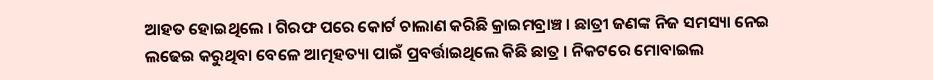ଆହତ ହୋଇଥିଲେ । ଗିରଫ ପରେ କୋର୍ଟ ଚାଲାଣ କରିଛି କ୍ରାଇମବ୍ରାଞ୍ଚ । ଛାତ୍ରୀ ଜଣଙ୍କ ନିଜ ସମସ୍ୟା ନେଇ ଲଢେଇ କରୁଥିବା ବେଳେ ଆତ୍ମହତ୍ୟା ପାଇଁ ପ୍ରବର୍ତ୍ତାଇଥିଲେ କିଛି ଛାତ୍ର । ନିକଟରେ ମୋବାଇଲ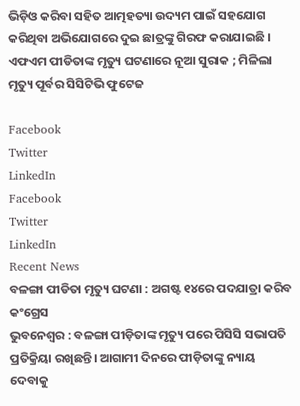ଭିଡ଼ିଓ କରିବା ସହିତ ଆତ୍ମହତ୍ୟା ଉଦ୍ୟମ ପାଇଁ ସହଯୋଗ କରିଥିବା ଅଭିଯୋଗରେ ଦୁଇ ଛାତ୍ରଙ୍କୁ ଗିରଫ କରାଯାଇଛି ।
ଏଫଏମ ପୀଡିତାଙ୍କ ମୃତ୍ୟୁ ଘଟଣାରେ ନୂଆ ସୁରାକ ; ମିଳିଲା ମୃତ୍ୟୁ ପୂର୍ବର ସିସିଟିଭି ଫୁଟେଜ

Facebook
Twitter
LinkedIn
Facebook
Twitter
LinkedIn
Recent News
ବଳଙ୍ଗା ପୀଡିତା ମୃତ୍ୟୁ ଘଟଣା : ଅଗଷ୍ଟ ୧୪ରେ ପଦଯାତ୍ରା କରିବ କଂଗ୍ରେସ
ଭୁବନେଶ୍ୱର : ବଳଙ୍ଗା ପୀଡ଼ିତାଙ୍କ ମୃତ୍ୟୁ ପରେ ପିସିସି ସଭାପତି ପ୍ରତିକ୍ରିୟା ରଖିଛନ୍ତି। ଆଗାମୀ ଦିନରେ ପୀଡ଼ିତାଙ୍କୁ ନ୍ୟାୟ ଦେବାକୁ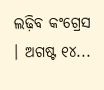ଲଢ଼ିବ କଂଗ୍ରେସ । ଅଗଷ୍ଟ ୧୪...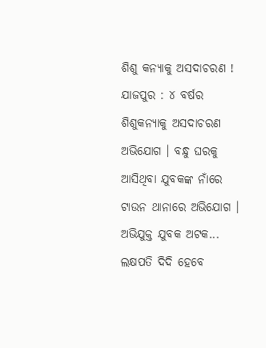ଶିଶୁ କନ୍ୟାକୁ ଅସଦାଚରଣ !
ଯାଜପୁର : ୪ ବର୍ଷର ଶିଶୁକନ୍ୟାକୁ ଅସଦାଚରଣ ଅଭିଯୋଗ । ବନ୍ଧୁ ଘରକୁ ଆସିଥିବା ଯୁବକଙ୍କ ନାଁରେ ଟାଉନ ଥାନାରେ ଅଭିଯୋଗ । ଅଭିଯୁକ୍ତ ଯୁବକ ଅଟକ...
ଲକ୍ଷପତି ଦିଦି ହେବେ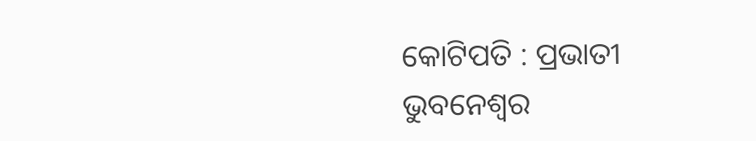କୋଟିପତି : ପ୍ରଭାତୀ
ଭୁବନେଶ୍ୱର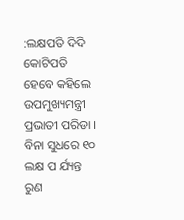:ଲକ୍ଷପତି ଦିଦି କୋଟିପତି ହେବେ କହିଲେ ଉପମୁଖ୍ୟମନ୍ତ୍ରୀ ପ୍ରଭାତୀ ପରିଡା । ବିନା ସୁଧରେ ୧୦ ଲକ୍ଷ ପ ର୍ଯ୍ୟନ୍ତ ରୁଣ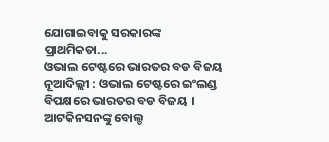ଯୋଗାଇବାକୁ ସରକାରଙ୍କ ପ୍ରାଥମିକତା...
ଓଭାଲ ଟେଷ୍ଟରେ ଭାରତର ବଡ ବିଜୟ
ନୂଆଦିଲ୍ଲୀ : ଓଭାଲ ଟେଷ୍ଟରେ ଇଂଲଣ୍ଡ ବିପକ୍ଷରେ ଭାରତର ବଡ ବିଜୟ । ଆଟକିନସନଙ୍କୁ ବୋଲ୍ଡ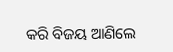କରି ବିଜୟ ଆଣିଲେ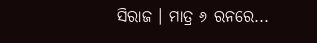ସିରାଜ । ମାତ୍ର ୬ ରନରେ...